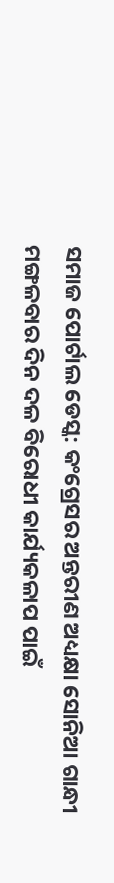ସମାଜ ପୋର୍ଟାଲ ଡେସ୍କ: କଂଗ୍ରେସର ଅନ୍ତରୀଣ ଅଧ୍ୟକ୍ଷା ସୋନିଆ ଗାନ୍ଧୀ ମଙ୍ଗଳବାର ଦିନ ଦଳ ବିରୋଧୀ କାର୍ଯ୍ୟକଳାପ ପାଇଁ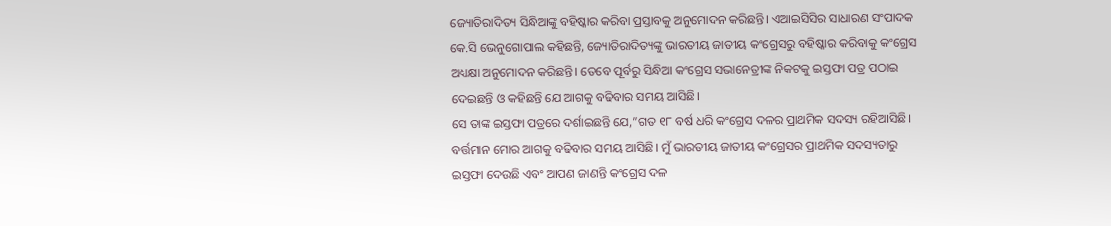ଜ୍ୟୋତିରାଦିତ୍ୟ ସିନ୍ଧିଆଙ୍କୁ ବହିଷ୍କାର କରିବା ପ୍ରସ୍ତାବକୁ ଅନୁମୋଦନ କରିଛନ୍ତି। ଏଆଇସିସିର ସାଧାରଣ ସଂପାଦକ କେ.ସି ଭେନୁଗୋପାଲ କହିଛନ୍ତି, ଜ୍ୟୋତିରାଦିତ୍ୟଙ୍କୁ ଭାରତୀୟ ଜାତୀୟ କଂଗ୍ରେସରୁ ବହିଷ୍କାର କରିବାକୁ କଂଗ୍ରେସ ଅଧ୍ୟକ୍ଷା ଅନୁମୋଦନ କରିଛନ୍ତି। ତେବେ ପୂର୍ବରୁ ସିନ୍ଧିଆ କଂଗ୍ରେସ ସଭାନେତ୍ରୀଙ୍କ ନିକଟକୁ ଇସ୍ତଫା ପତ୍ର ପଠାଇ ଦେଇଛନ୍ତି ଓ କହିଛନ୍ତି ଯେ ଆଗକୁ ବଢିବାର ସମୟ ଆସିଛି।
ସେ ତାଙ୍କ ଇସ୍ତଫା ପତ୍ରରେ ଦର୍ଶାଇଛନ୍ତି ଯେ,”ଗତ ୧୮ ବର୍ଷ ଧରି କଂଗ୍ରେସ ଦଳର ପ୍ରାଥମିକ ସଦସ୍ୟ ରହିଆସିଛି। ବର୍ତ୍ତମାନ ମୋର ଆଗକୁ ବଢିବାର ସମୟ ଆସିଛି। ମୁଁ ଭାରତୀୟ ଜାତୀୟ କଂଗ୍ରେସର ପ୍ରାଥମିକ ସଦସ୍ୟତାରୁ ଇସ୍ତଫା ଦେଉଛି ଏବଂ ଆପଣ ଜାଣନ୍ତି କଂଗ୍ରେସ ଦଳ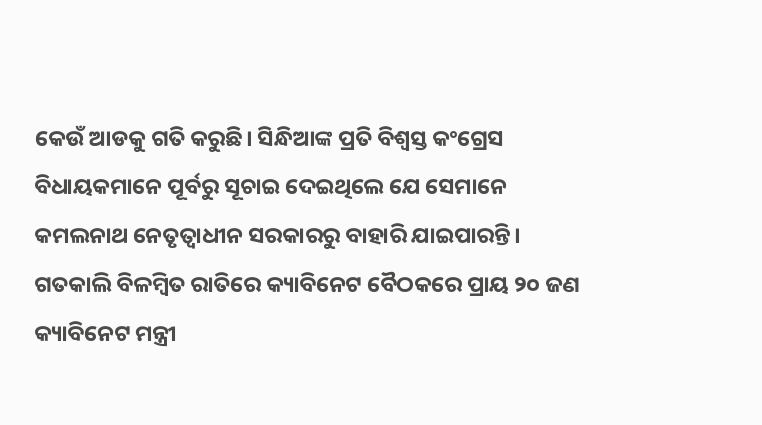କେଉଁ ଆଡକୁ ଗତି କରୁଛି। ସିନ୍ଧିଆଙ୍କ ପ୍ରତି ବିଶ୍ୱସ୍ତ କଂଗ୍ରେସ ବିଧାୟକମାନେ ପୂର୍ବରୁ ସୂଚାଇ ଦେଇଥିଲେ ଯେ ସେମାନେ କମଲନାଥ ନେତୃତ୍ୱାଧୀନ ସରକାରରୁ ବାହାରି ଯାଇପାରନ୍ତି।
ଗତକାଲି ବିଳମ୍ବିତ ରାତିରେ କ୍ୟାବିନେଟ ବୈଠକରେ ପ୍ରାୟ ୨୦ ଜଣ କ୍ୟାବିନେଟ ମନ୍ତ୍ରୀ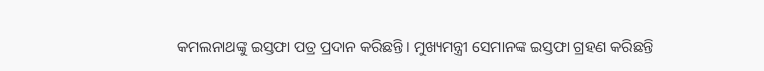କମଲନାଥଙ୍କୁ ଇସ୍ତଫା ପତ୍ର ପ୍ରଦାନ କରିଛନ୍ତି। ମୁଖ୍ୟମନ୍ତ୍ରୀ ସେମାନଙ୍କ ଇସ୍ତଫା ଗ୍ରହଣ କରିଛନ୍ତି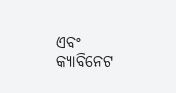ଏବଂ କ୍ୟାବିନେଟ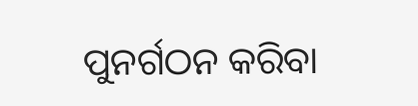ପୁନର୍ଗଠନ କରିବା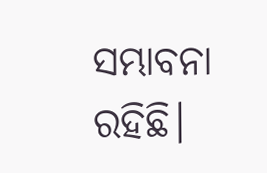ସମ୍ଭାବନା ରହିଛି।